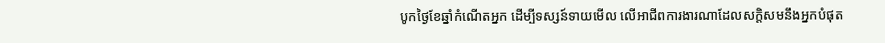បូកថ្ងៃខែឆ្នាំកំណើតអ្នក ដើម្បីទស្សន៍ទាយមើល លើអាជីពការងារណាដែលសក្តិសមនឹងអ្នកបំផុត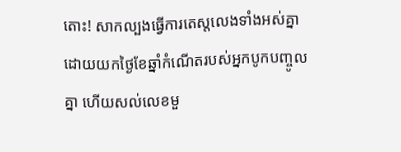តោះ! សាកល្បងធ្វើការតេស្តលេងទាំងអស់គ្នា ដោយយកថ្ងៃខែឆ្នាំកំណើតរបស់អ្នកបូកបញ្ចូលគ្នា ហើយសល់លេខមួ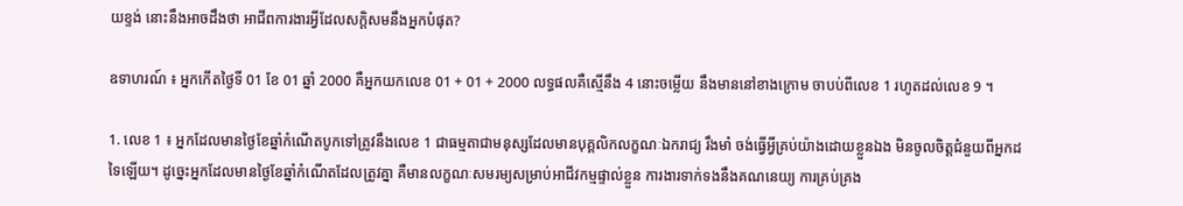យខ្ទង់ នោះនឹងអាចដឹងថា អាជីពការងារអ្វីដែលសក្តិសមនឹងអ្នកបំផុត?

ឧទាហរណ៍ ៖ អ្នកកើតថ្ងៃទី 01 ខែ 01 ឆ្នាំ 2000 គឺអ្នកយកលេខ 01 + 01 + 2000 លទ្ធផលគឺស្មើនឹង 4 នោះចម្លើយ នឹងមាននៅខាងក្រោម ចាបប់ពីលេខ 1 រហូតដល់លេខ 9 ។

1. លេខ 1 ៖ អ្នកដែលមានថ្ងៃខែឆ្នាំកំណើតបូកទៅត្រូវនឹងលេខ 1 ជាធម្មតាជាមនុស្សដែលមានបុគ្គលិកលក្ខណៈឯករាជ្យ រឹងមាំ ចង់ធ្វើអ្វីគ្រប់យ៉ាងដោយខ្លួនឯង មិនចូលចិត្តជំនួយពីអ្នកដទៃឡើយ។ ដូច្នេះអ្នកដែលមានថ្ងៃខែឆ្នាំកំណើតដែលត្រូវគ្នា គឺមានលក្ខណៈសមរម្យសម្រាប់អាជីវកម្មផ្ទាល់ខ្លួន ការងារទាក់ទងនឹងគណនេយ្យ ការគ្រប់គ្រង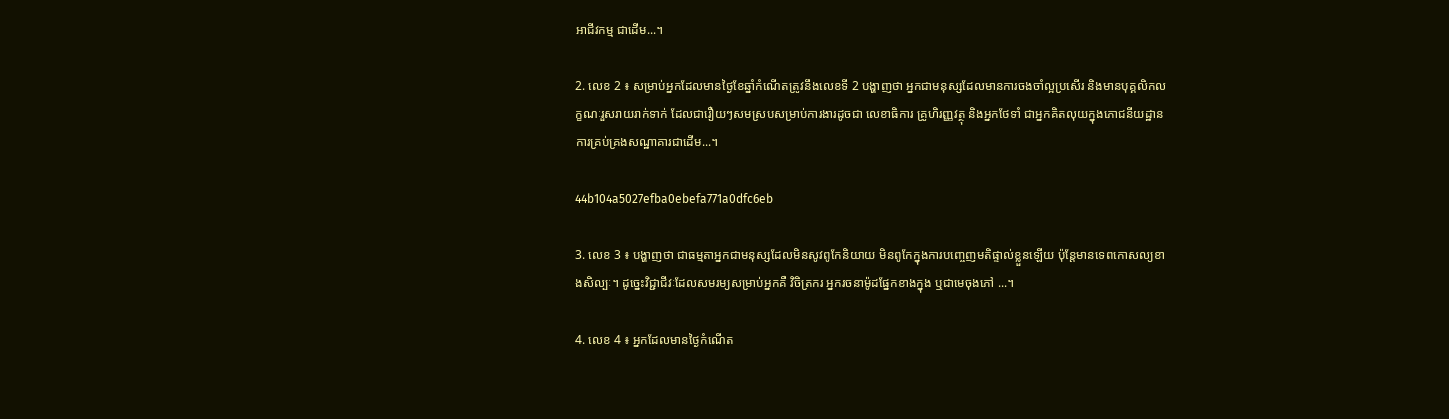អាជីវកម្ម ជាដើម...។

2. លេខ 2 ៖ សម្រាប់អ្នកដែលមានថ្ងៃខែឆ្នាំកំណើតត្រូវនឹងលេខទី 2 បង្ហាញថា អ្នកជាមនុស្សដែលមានការចងចាំល្អប្រសើរ និងមានបុគ្គលិកលក្ខណៈរួសរាយរាក់ទាក់ ដែលជារឿយៗសមស្របសម្រាប់ការងារដូចជា លេខាធិការ គ្រូហិរញ្ញវត្ថុ និងអ្នកថែទាំ ជាអ្នកគិតលុយក្នុងភោជនីយដ្ឋាន ការគ្រប់គ្រងសណ្ឋាគារជាដើម...។

44b104a5027efba0ebefa771a0dfc6eb

3. លេខ 3 ៖ បង្ហាញថា ជាធម្មតាអ្នកជាមនុស្សដែលមិនសូវពូកែនិយាយ មិនពូកែក្នុងការបញ្ចេញមតិផ្ទាល់ខ្លួនឡើយ ប៉ុន្តែមានទេពកោសល្យខាងសិល្បៈ។ ដូច្នេះវិជ្ជាជីវៈដែលសមរម្យសម្រាប់អ្នកគឺ វិចិត្រករ អ្នករចនាម៉ូដផ្នែកខាងក្នុង ឬជាមេចុងភៅ ...។

4. លេខ 4 ៖ អ្នកដែលមានថ្ងៃកំណើត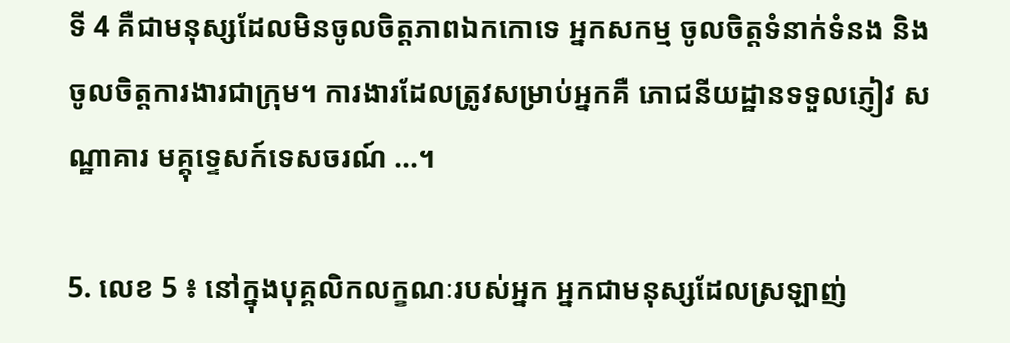ទី 4 គឺជាមនុស្សដែលមិនចូលចិត្តភាពឯកកោទេ អ្នកសកម្ម ចូលចិត្តទំនាក់ទំនង និងចូលចិត្តការងារជាក្រុម។ ការងារដែលត្រូវសម្រាប់អ្នកគឺ ភោជនីយដ្ឋានទទួលភ្ញៀវ សណ្ឋាគារ មគ្គុទេ្ទសក៍ទេសចរណ៍ ...។

5. លេខ 5 ៖ នៅក្នុងបុគ្គលិកលក្ខណៈរបស់អ្នក អ្នកជាមនុស្សដែលស្រឡាញ់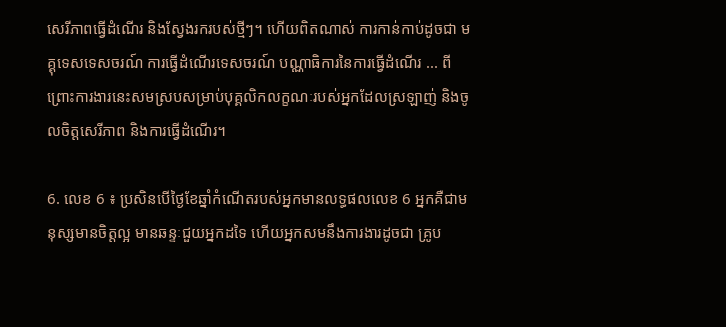សេរីភាពធ្វើដំណើរ និងស្វែងរករបស់ថ្មីៗ។ ហើយពិតណាស់ ការកាន់កាប់ដូចជា មគ្គុទេសទេសចរណ៍ ការធ្វើដំណើរទេសចរណ៍ បណ្ណាធិការនៃការធ្វើដំណើរ ... ពីព្រោះការងារនេះសមស្របសម្រាប់បុគ្គលិកលក្ខណៈរបស់អ្នកដែលស្រឡាញ់ និងចូលចិត្តសេរីភាព និងការធ្វើដំណើរ។

6. លេខ 6 ៖ ប្រសិនបើថ្ងៃខែឆ្នាំកំណើតរបស់អ្នកមានលទ្ធផលលេខ 6 អ្នកគឺជាមនុស្សមានចិត្តល្អ មានឆន្ទៈជួយអ្នកដទៃ ហើយអ្នកសមនឹងការងារដូចជា គ្រូប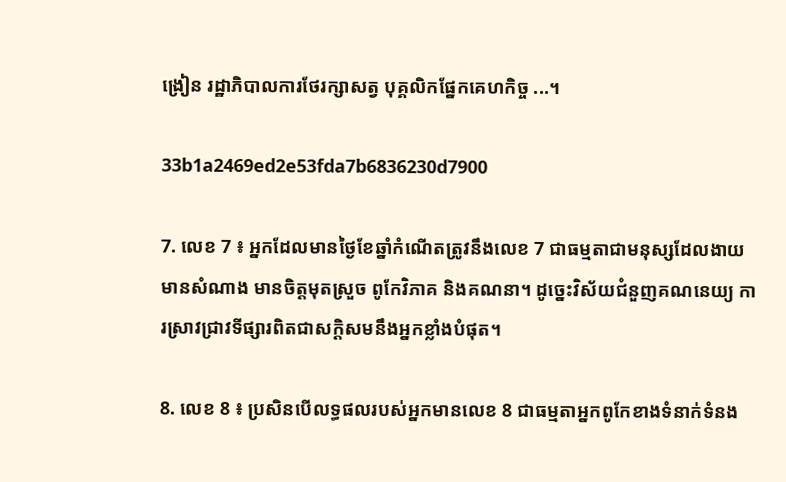ង្រៀន រដ្ឋាភិបាលការថែរក្សាសត្វ បុគ្គលិកផ្នែកគេហកិច្ច ...។

33b1a2469ed2e53fda7b6836230d7900

7. លេខ 7 ៖ អ្នកដែលមានថ្ងៃខែឆ្នាំកំណើតត្រូវនឹងលេខ 7 ជាធម្មតាជាមនុស្សដែលងាយមានសំណាង មានចិត្តមុតស្រួច ពូកែវិភាគ និងគណនា។ ដូច្នេះវិស័យជំនួញគណនេយ្យ ការស្រាវជ្រាវទីផ្សារពិតជាសក្តិសមនឹងអ្នកខ្លាំងបំផុត។

8. លេខ 8 ៖ ប្រសិនបើលទ្ធផលរបស់អ្នកមានលេខ 8 ជាធម្មតាអ្នកពូកែខាងទំនាក់ទំនង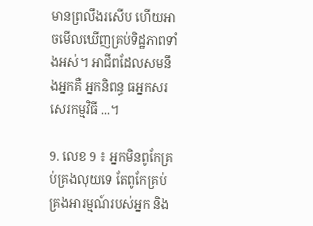មានព្រលឹងរសើប ហើយអាចមើលឃើញគ្រប់ទិដ្ឋភាពទាំងអស់។ អាជីពដែលសមនឹងអ្នកគឺ អ្នកនិពន្ធ ធអ្នកសរសេរកម្មវិធី ...។

9. លេខ 9 ៖ អ្នកមិនពូកែគ្រប់គ្រងលុយទេ តែពូកែគ្រប់គ្រងអារម្មណ៍របស់អ្នក និង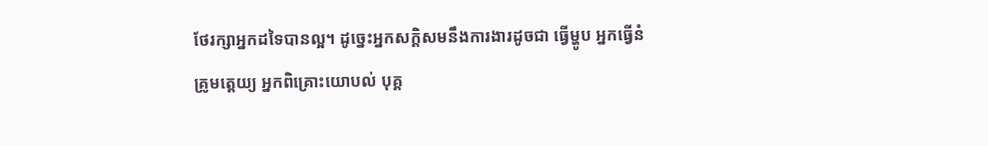ថែរក្សាអ្នកដទៃបានល្អ។ ដូច្នេះអ្នកសក្តិសមនឹងការងារដូចជា ធ្វើម្ហូប អ្នកធ្វើនំ គ្រូមត្តេយ្យ អ្នកពិគ្រោះយោបល់ បុគ្គ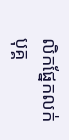លិកផ្នែកលក់ បុគ្គ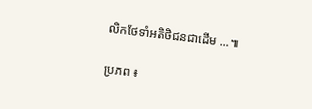លិកថែទាំអតិថិជនជាដើម ...៕

ប្រភព ៖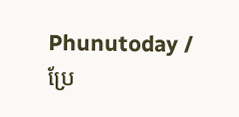Phunutoday / ប្រែ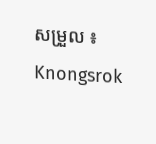សម្រួល ៖ Knongsrok